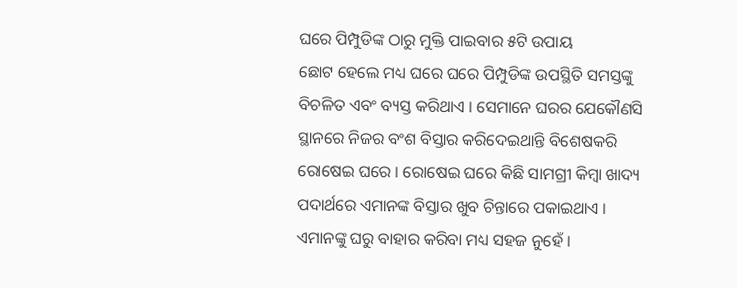ଘରେ ପିମ୍ପୁଡିଙ୍କ ଠାରୁ ମୁକ୍ତି ପାଇବାର ୫ଟି ଉପାୟ
ଛୋଟ ହେଲେ ମଧ୍ୟ ଘରେ ଘରେ ପିମ୍ପୁଡିଙ୍କ ଉପସ୍ଥିତି ସମସ୍ତଙ୍କୁ ବିଚଳିତ ଏବଂ ବ୍ୟସ୍ତ କରିଥାଏ । ସେମାନେ ଘରର ଯେକୌଣସି ସ୍ଥାନରେ ନିଜର ବଂଶ ବିସ୍ତାର କରିଦେଇଥାନ୍ତି ବିଶେଷକରି ରୋଷେଇ ଘରେ । ରୋଷେଇ ଘରେ କିଛି ସାମଗ୍ରୀ କିମ୍ବା ଖାଦ୍ୟ ପଦାର୍ଥରେ ଏମାନଙ୍କ ବିସ୍ତାର ଖୁବ ଚିନ୍ତାରେ ପକାଇଥାଏ । ଏମାନଙ୍କୁ ଘରୁ ବାହାର କରିବା ମଧ୍ୟ ସହଜ ନୁହେଁ ।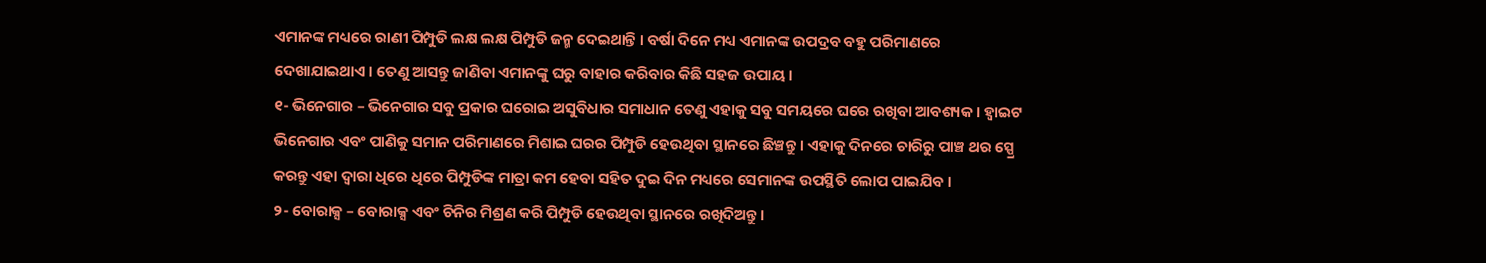ଏମାନଙ୍କ ମଧ୍ୟରେ ରାଣୀ ପିମ୍ପୁଡି ଲକ୍ଷ ଲକ୍ଷ ପିମ୍ପୁଡି ଜନ୍ମ ଦେଇଥାନ୍ତି । ବର୍ଷା ଦିନେ ମଧ୍ୟ ଏମାନଙ୍କ ଉପଦ୍ରବ ବହୁ ପରିମାଣରେ ଦେଖାଯାଇଥାଏ । ତେଣୁ ଆସନ୍ତୁ ଜାଣିବା ଏମାନଙ୍କୁ ଘରୁ ବାହାର କରିବାର କିଛି ସହଜ ଉପାୟ ।
୧- ଭିନେଗାର – ଭିନେଗାର ସବୁ ପ୍ରକାର ଘରୋଇ ଅସୁବିଧାର ସମାଧାନ ତେଣୁ ଏହାକୁ ସବୁ ସମୟରେ ଘରେ ରଖିବା ଆବଶ୍ୟକ । ହ୍ୱାଇଟ ଭିନେଗାର ଏବଂ ପାଣିକୁ ସମାନ ପରିମାଣରେ ମିଶାଇ ଘରର ପିମ୍ପୁଡି ହେଉଥିବା ସ୍ଥାନରେ ଛିଞ୍ଚନ୍ତୁ । ଏହାକୁ ଦିନରେ ଚାରିରୁ ପାଞ୍ଚ ଥର ସ୍ପ୍ରେ କରନ୍ତୁ ଏହା ଦ୍ୱାରା ଧିରେ ଧିରେ ପିମ୍ପୁଡିଙ୍କ ମାତ୍ରା କମ ହେବା ସହିତ ଦୁଇ ଦିନ ମଧ୍ୟରେ ସେମାନଙ୍କ ଉପସ୍ଥିତି ଲୋପ ପାଇଯିବ ।
୨- ବୋରାକ୍ସ – ବୋରାକ୍ସ ଏବଂ ଚିନିର ମିଶ୍ରଣ କରି ପିମ୍ପୁଡି ହେଉଥିବା ସ୍ଥାନରେ ରଖିଦିଅନ୍ତୁ ।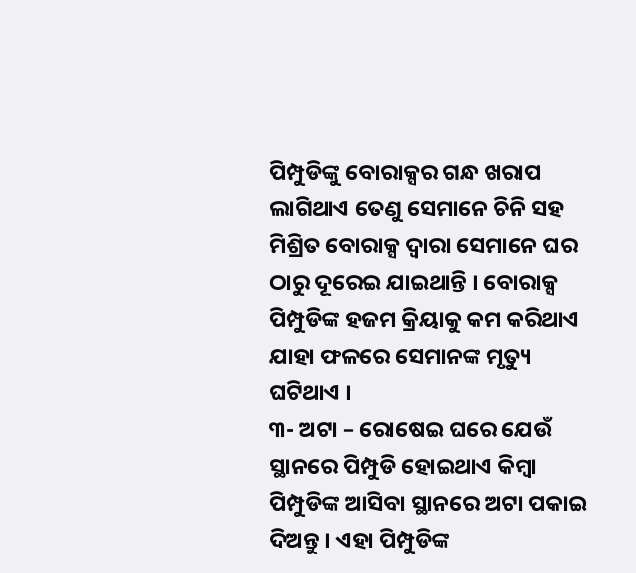ପିମ୍ପୁଡିଙ୍କୁ ବୋରାକ୍ସର ଗନ୍ଧ ଖରାପ ଲାଗିଥାଏ ତେଣୁ ସେମାନେ ଚିନି ସହ ମିଶ୍ରିତ ବୋରାକ୍ସ ଦ୍ୱାରା ସେମାନେ ଘର ଠାରୁ ଦୂରେଇ ଯାଇଥାନ୍ତି । ବୋରାକ୍ସ ପିମ୍ପୁଡିଙ୍କ ହଜମ କ୍ରିୟାକୁ କମ କରିଥାଏ ଯାହା ଫଳରେ ସେମାନଙ୍କ ମୃତ୍ୟୁ ଘଟିଥାଏ ।
୩- ଅଟା – ରୋଷେଇ ଘରେ ଯେଉଁ ସ୍ଥାନରେ ପିମ୍ପୁଡି ହୋଇଥାଏ କିମ୍ବା ପିମ୍ପୁଡିଙ୍କ ଆସିବା ସ୍ଥାନରେ ଅଟା ପକାଇ ଦିଅନ୍ତୁ । ଏହା ପିମ୍ପୁଡିଙ୍କ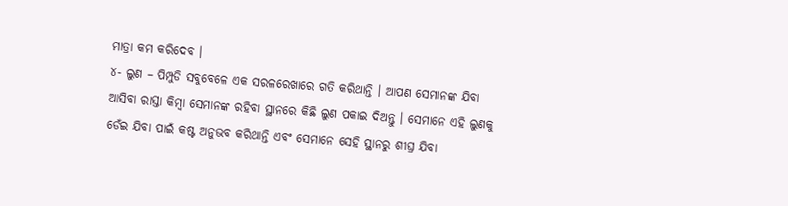ମାତ୍ରା କମ କରିଦେବ ।
୪- ଲୁଣ – ପିମ୍ପୁଡି ସବୁବେଳେ ଏକ ସରଳରେଖାରେ ଗତି କରିଥାନ୍ତି । ଆପଣ ସେମାନଙ୍କ ଯିବା ଆସିବା ରାସ୍ତା କିମ୍ବା ସେମାନଙ୍କ ରହିବା ସ୍ଥାନରେ କିଛି ଲୁଣ ପକାଇ ଦିଅନ୍ତୁ । ସେମାନେ ଏହି ଲୁଣକୁ ଡେଁଇ ଯିବା ପାଇଁ କଷ୍ଟ ଅନୁଭବ କରିଥାନ୍ତି ଏବଂ ସେମାନେ ସେହି ସ୍ଥାନରୁ ଶୀଘ୍ର ଯିବା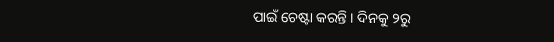ପାଇଁ ଚେଷ୍ଟା କରନ୍ତି । ଦିନକୁ ୨ରୁ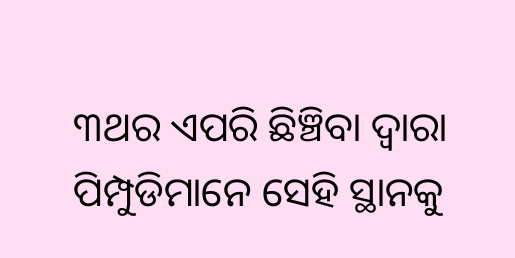୩ଥର ଏପରି ଛିଞ୍ଚିବା ଦ୍ୱାରା ପିମ୍ପୁଡିମାନେ ସେହି ସ୍ଥାନକୁ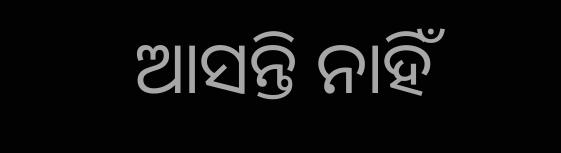ଆସନ୍ତି ନାହିଁ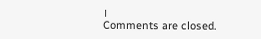।
Comments are closed.